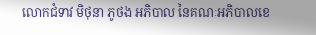លោកជំទាវ មិថុនា ភូថង អភិបាល នៃគណៈអភិបាលខេ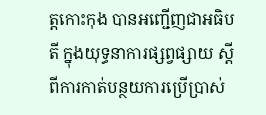ត្តកោះកុង បានអញ្ជើញជាអធិបតី ក្នុងយុទ្ធនាការផ្សព្វផ្សាយ ស្តីពីការកាត់បន្ថយការប្រើប្រាស់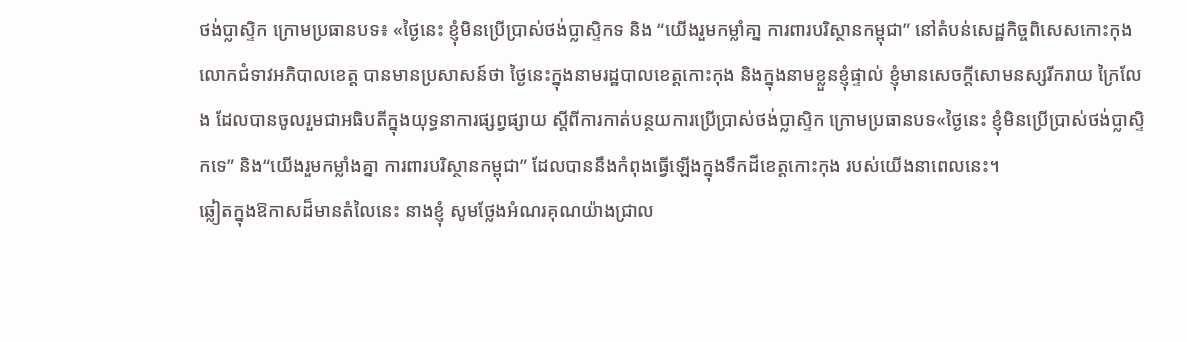ថង់ប្លាស្ទិក ក្រោមប្រធានបទ៖ «ថ្ងៃនេះ ខ្ញុំមិនប្រើប្រាស់ថង់ប្លាស្ទិកទ និង “យើងរួមកម្លាំគា្ន ការពារបរិស្ថានកម្ពុជា” នៅតំបន់សេដ្ឋកិច្ចពិសេសកោះកុង
លោកជំទាវអភិបាលខេត្ត បានមានប្រសាសន៍ថា ថ្ងៃនេះក្នុងនាមរដ្ឋបាលខេត្តកោះកុង និងក្នុងនាមខ្លួនខ្ញុំផ្ទាល់ ខ្ញុំមានសេចក្តីសោមនស្សរីករាយ ក្រៃលែង ដែលបានចូលរួមជាអធិបតីក្នុងយុទ្ធនាការផ្សព្វផ្សាយ ស្តីពីការកាត់បន្ថយការប្រើប្រាស់ថង់ប្លាស្ទិក ក្រោមប្រធានបទ«ថ្ងៃនេះ ខ្ញុំមិនប្រើប្រាស់ថង់ប្លាស្ទិកទេ” និង“យើងរួមកម្លាំងគ្នា ការពារបរិស្ថានកម្ពុជា” ដែលបាននឹងកំពុងធ្វើឡើងក្នុងទឹកដីខេត្តកោះកុង របស់យើងនាពេលនេះ។
ឆ្លៀតក្នុងឱកាសដ៏មានតំលៃនេះ នាងខ្ញុំ សូមថ្លែងអំណរគុណយ៉ាងជ្រាល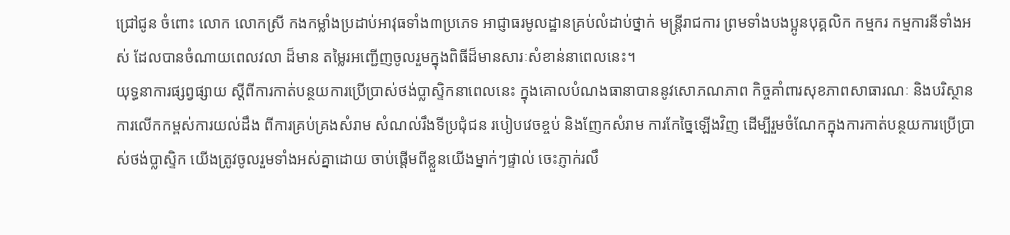ជ្រៅជូន ចំពោះ លោក លោកស្រី កងកម្លាំងប្រដាប់អាវុធទាំង៣ប្រភេទ អាជ្ញាធរមូលដ្ឋានគ្រប់លំដាប់ថ្នាក់ មន្ត្រីរាជការ ព្រមទាំងបងប្អូនបុគ្គលិក កម្មករ កម្មការនីទាំងអស់ ដែលបានចំណាយពេលវលា ដ៏មាន តម្លៃរអញ្ជើញចូលរួមក្នុងពិធីដ៏មានសារៈសំខាន់នាពេលនេះ។
យុទ្ធនាការផ្សព្វផ្សាយ ស្តីពីការកាត់បន្ថយការប្រើប្រាស់ថង់ប្លាស្ទិកនាពេលនេះ ក្នុងគោលបំណងធានាបាននូវសោភណភាព កិច្ចគាំពារសុខភាពសាធារណៈ និងបរិស្ថាន ការលើកកម្ពស់ការយល់ដឹង ពីការគ្រប់គ្រងសំរាម សំណល់រឹងទីប្រជុំជន របៀបវេចខ្ចប់ និងញែកសំរាម ការកែច្នៃឡើងវិញ ដើម្បីរួមចំណែកក្នុងការកាត់បន្ថយការប្រើប្រាស់ថង់ប្លាស្ទិក យើងត្រូវចូលរួមទាំងអស់គ្នាដោយ ចាប់ផ្តើមពីខ្លួនយើងម្នាក់ៗផ្ទាល់ ចេះភ្ញាក់រលឹ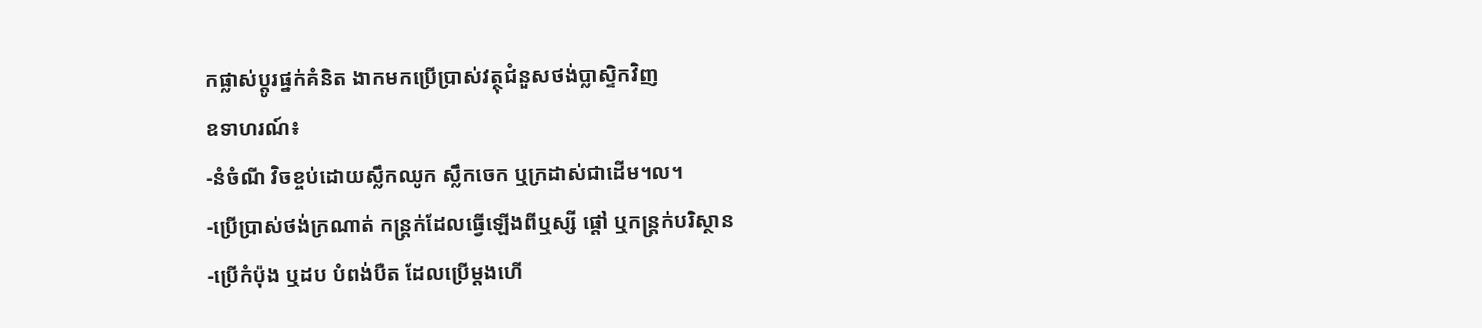កផ្លាស់ប្ដូរផ្នក់គំនិត ងាកមកប្រើប្រាស់វត្ថុជំនួសថង់ប្លាស្ទិកវិញ
ឧទាហរណ៍៖
-នំចំណី វិចខ្ចប់ដោយស្លឹកឈូក ស្លឹកចេក ឬក្រដាស់ជាដើម។ល។
-ប្រើប្រាស់ថង់ក្រណាត់ កន្ត្រក់ដែលធ្វើឡើងពីឬស្សី ផ្តៅ ឬកន្ត្រក់បរិស្ថាន
-ប្រើកំប៉ុង ឬដប បំពង់បឺត ដែលប្រើម្តងហើ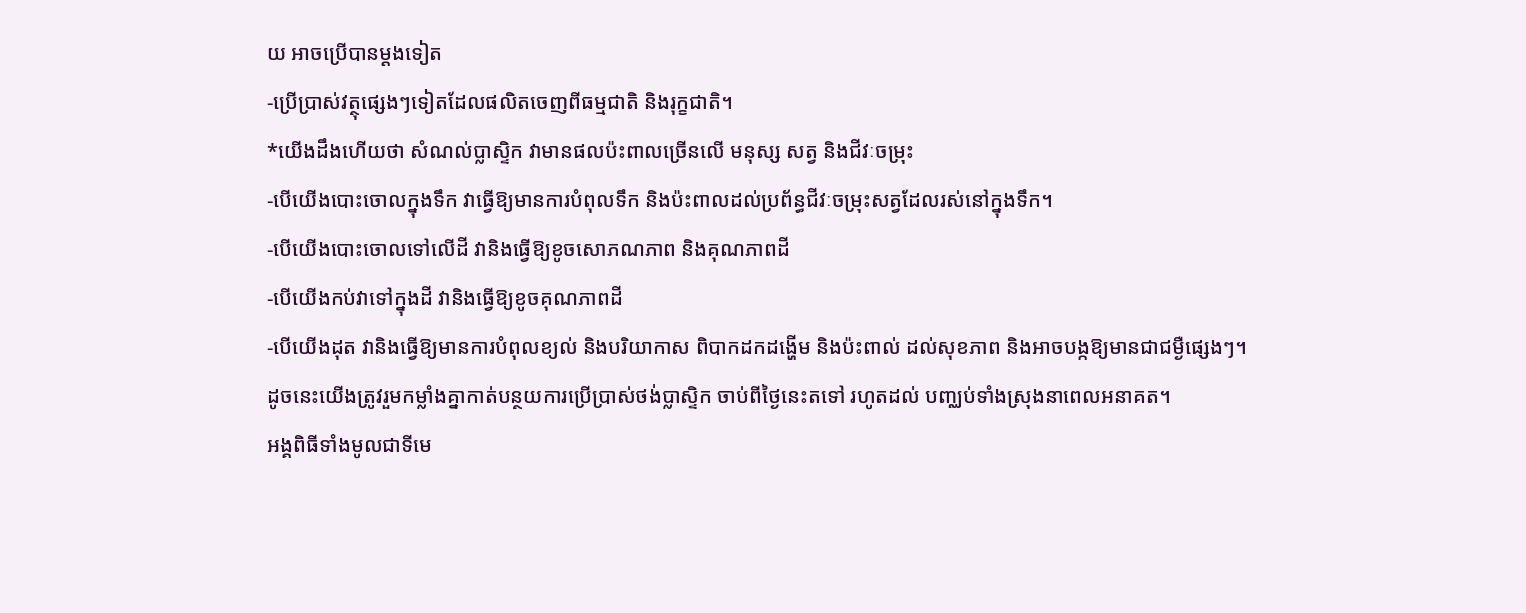យ អាចប្រើបានម្ដងទៀត
-ប្រើប្រាស់វត្ថុផ្សេងៗទៀតដែលផលិតចេញពីធម្មជាតិ និងរុក្ខជាតិ។
*យើងដឹងហើយថា សំណល់ប្លាស្ទិក វាមានផលប៉ះពាលច្រើនលើ មនុស្ស សត្វ និងជីវៈចម្រុះ
-បើយើងបោះចោលក្នុងទឹក វាធ្វើឱ្យមានការបំពុលទឹក និងប៉ះពាលដល់ប្រព័ន្ធជីវៈចម្រុះសត្វដែលរស់នៅក្នុងទឹក។
-បើយើងបោះចោលទៅលើដី វានិងធ្វើឱ្យខូចសោភណភាព និងគុណភាពដី
-បើយើងកប់វាទៅក្នុងដី វានិងធ្វើឱ្យខូចគុណភាពដី
-បើយើងដុត វានិងធ្វើឱ្យមានការបំពុលខ្យល់ និងបរិយាកាស ពិបាកដកដង្ហើម និងប៉ះពាល់ ដល់សុខភាព និងអាចបង្កឱ្យមានជាជម្ងឺផ្សេងៗ។
ដូចនេះយើងត្រូវរួមកម្លាំងគ្នាកាត់បន្ថយការប្រើប្រាស់ថង់ប្លាស្ទិក ចាប់ពីថ្ងៃនេះតទៅ រហូតដល់ បញ្ឈប់ទាំងស្រុងនាពេលអនាគត។
អង្គពិធីទាំងមូលជាទីមេ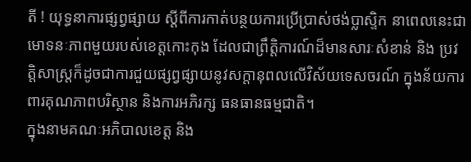តី ! យុទ្ធនាការផ្សព្វផ្សាយ ស្តីពីការកាត់បន្ថយការប្រើប្រាស់ថង់ប្លាស្ទិក នាពេលនេះជាមោទនៈភាពមួយរបស់ខេត្តកោះកុង ដែលជាព្រឹត្តិការណ៍ដ៏មានសារៈសំខាន់ និង ប្រវត្តិសាស្ត្រក៏ដូចជាការជួយផ្សព្វផ្សាយនូវសក្តានុពលលើវិស័យទេសចរណ៍ ក្នុងន័យការពារគុណភាពបរិស្ថាន និងការអភិរក្ស ធនធានធម្មជាតិ។
ក្នុងនាមគណៈអភិបាលខេត្ត និង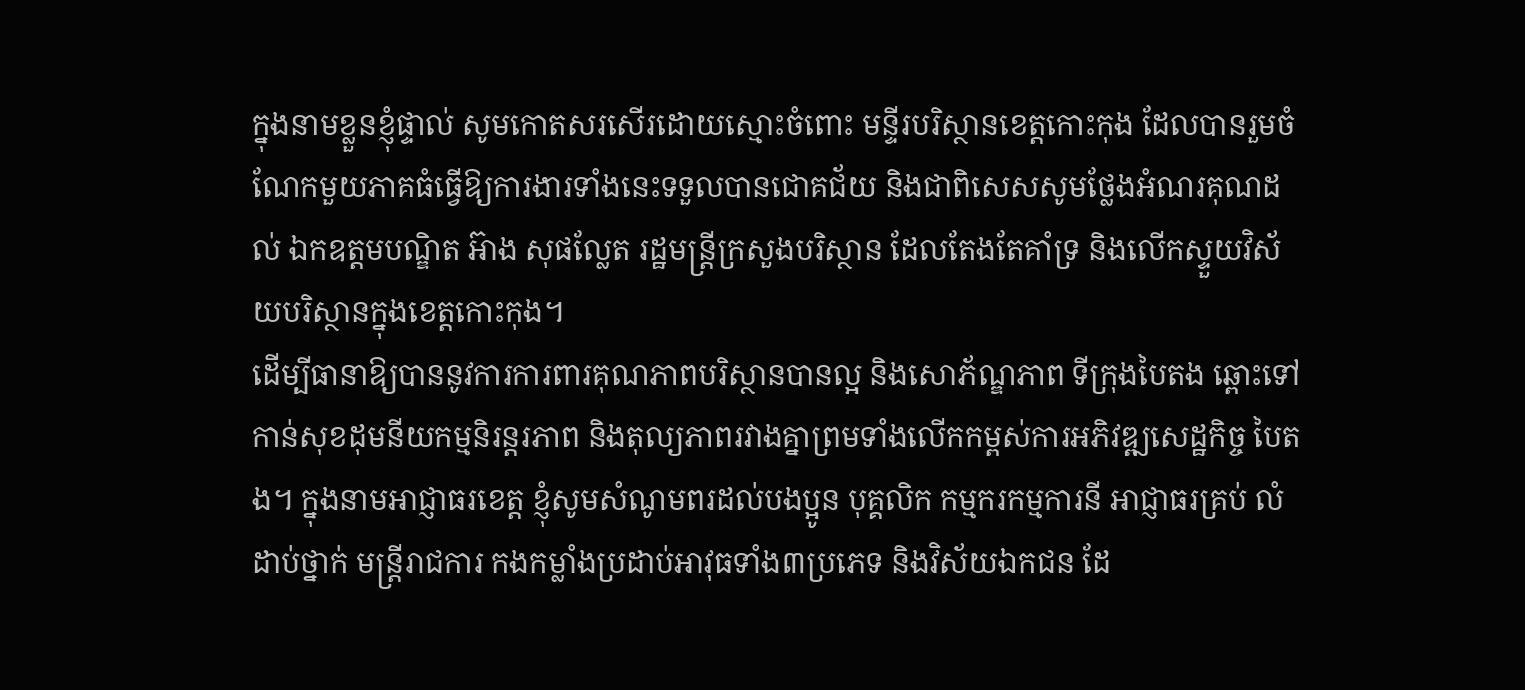ក្នុងនាមខ្លួនខ្ញុំផ្ទាល់ សូមកោតសរសើរដោយស្មោះចំពោះ មន្ទីរបរិស្ថានខេត្តកោះកុង ដែលបានរួមចំណែកមួយភាគធំធ្វើឱ្យការងារទាំងនេះទទួលបានជោគជ័យ និងជាពិសេសសូមថ្លែងអំណរគុណដល់ ឯកឧត្តមបណ្ឌិត អ៊ាង សុផល្លែត រដ្ឋមន្ត្រីក្រសួងបរិស្ថាន ដែលតែងតែគាំទ្រ និងលើកស្ទួយវិស័យបរិស្ថានក្នុងខេត្តកោះកុង។
ដើម្បីធានាឱ្យបាននូវការការពារគុណភាពបរិស្ថានបានល្អ និងសោភ័ណ្ឌភាព ទីក្រុងបៃតង ឆ្ពោះទៅកាន់សុខដុមនីយកម្មនិរន្តរភាព និងតុល្យភាពរវាងគ្នាព្រមទាំងលើកកម្ពស់ការអភិវឌ្ឍសេដ្ឋកិច្ច បៃតង។ ក្នុងនាមអាជ្ញាធរខេត្ត ខ្ញុំសូមសំណូមពរដល់បងប្អូន បុគ្គលិក កម្មករកម្មការនី អាជ្ញាធរគ្រប់ លំដាប់ថ្នាក់ មន្ត្រីរាជការ កងកម្លាំងប្រដាប់អាវុធទាំង៣ប្រភេទ និងវិស័យឯកជន ដែ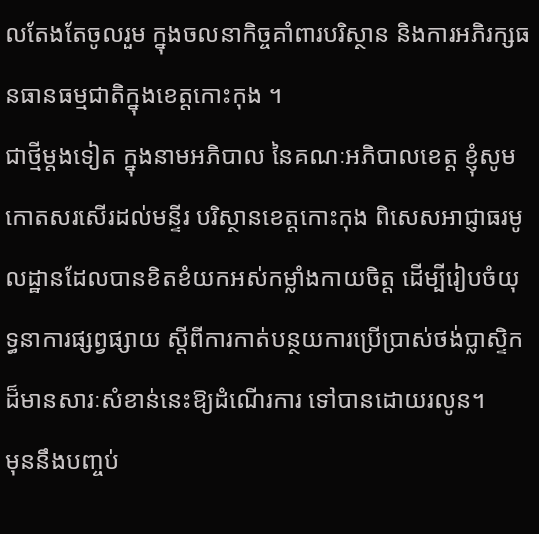លតែងតែចូលរួម ក្នុងចលនាកិច្ចគាំពារបរិស្ថាន និងការអភិរក្សធនធានធម្មជាតិក្នុងខេត្តកោះកុង ។
ជាថ្មីម្តងទៀត ក្នុងនាមអភិបាល នៃគណៈអភិបាលខេត្ត ខ្ញុំសូមកោតសរសើរដល់មន្ទីរ បរិស្ថានខេត្តកោះកុង ពិសេសអាជ្ញាធរមូលដ្ឋានដែលបានខិតខំយកអស់កម្លាំងកាយចិត្ត ដើម្បីរៀបចំយុទ្ធនាការផ្សព្វផ្សាយ ស្តីពីការកាត់បន្ថយការប្រើប្រាស់ថង់ប្លាស្ទិក ដ៏មានសារៈសំខាន់នេះឱ្យដំណើរការ ទៅបានដោយរលូន។
មុននឹងបញ្ចប់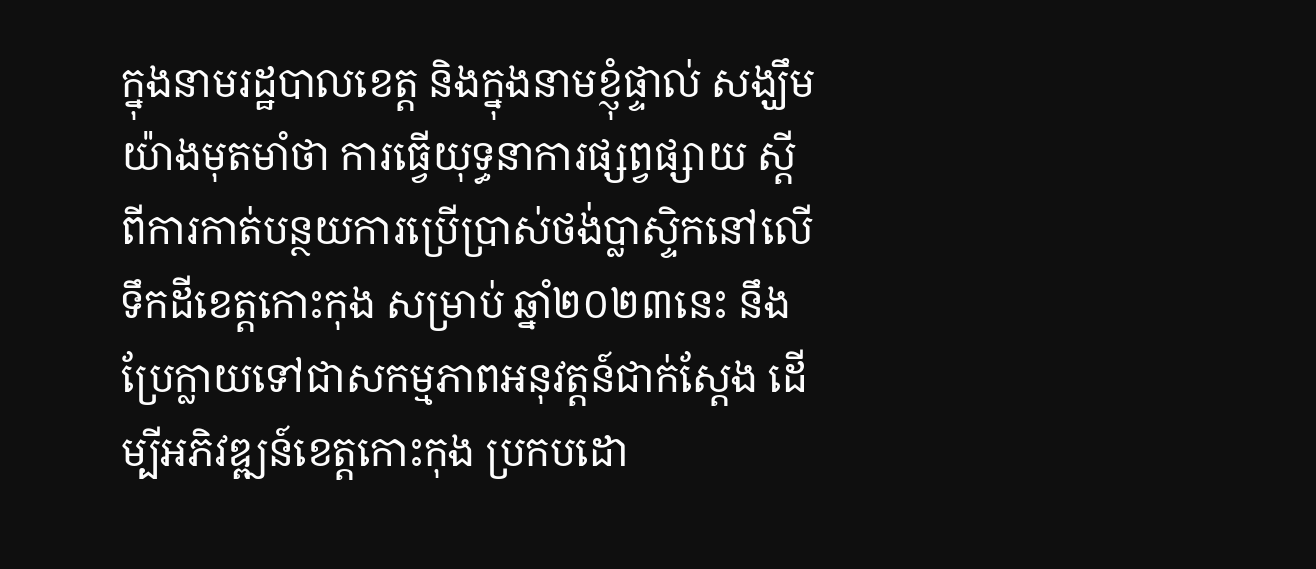ក្នុងនាមរដ្ឋបាលខេត្ត និងក្នុងនាមខ្ញុំផ្ទាល់ សង្ឃឹមយ៉ាងមុតមាំថា ការធ្វើយុទ្ធនាការផ្សព្វផ្សាយ ស្តីពីការកាត់បន្ថយការប្រើប្រាស់ថង់ប្លាស្ទិកនៅលើទឹកដីខេត្តកោះកុង សម្រាប់ ឆ្នាំ២០២៣នេះ នឹងប្រែក្លាយទៅជាសកម្មភាពអនុវត្តន៍ជាក់ស្តែង ដើម្បីអភិវឌ្ឍន៍ខេត្តកោះកុង ប្រកបដោ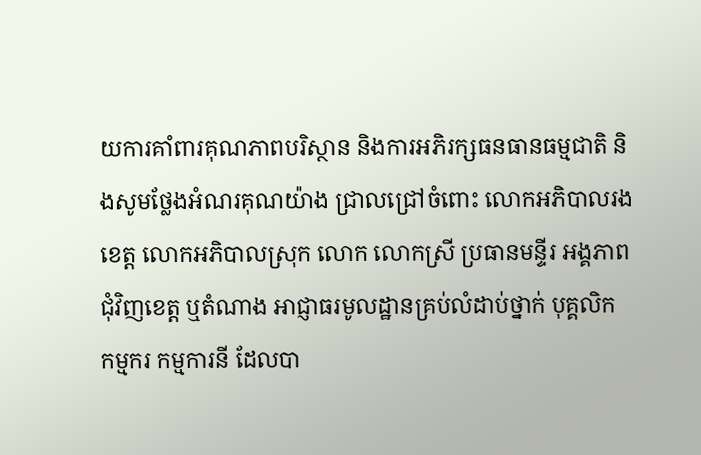យការគាំពារគុណភាពបរិស្ថាន និងការអភិរក្សធនធានធម្មជាតិ និងសូមថ្លែងអំណរគុណយ៉ាង ជ្រាលជ្រៅចំពោះ លោកអភិបាលរងខេត្ត លោកអភិបាលស្រុក លោក លោកស្រី ប្រធានមន្ទីរ អង្គភាពជុំវិញខេត្ត ឬតំណាង អាជ្ញាធរមូលដ្ឋានគ្រប់លំដាប់ថ្នាក់ បុគ្គលិក កម្មករ កម្មការនី ដែលបា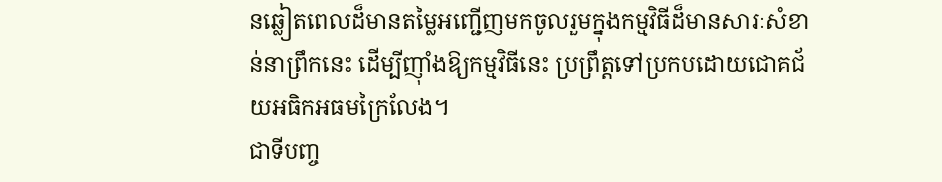នឆ្លៀតពេលដ៏មានតម្លៃអញ្ជើញមកចូលរួមក្នុងកម្មវិធីដ៏មានសារៈសំខាន់នាព្រឹកនេះ ដើម្បីញ៉ាំងឱ្យកម្មវិធីនេះ ប្រព្រឹត្តទៅប្រកបដោយជោគជ័យអធិកអធមក្រៃលែង។
ជាទីបញ្ច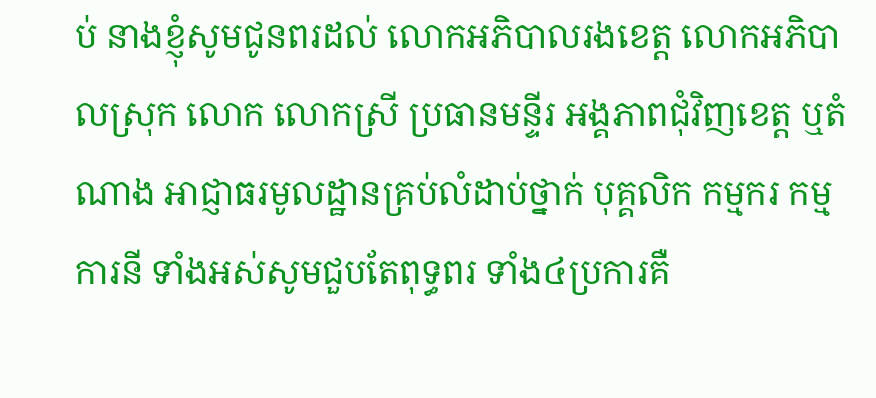ប់ នាងខ្ញុំសូមជូនពរដល់ លោកអភិបាលរងខេត្ត លោកអភិបាលស្រុក លោក លោកស្រី ប្រធានមន្ទីរ អង្គភាពជុំវិញខេត្ត ឬតំណាង អាជ្ញាធរមូលដ្ឋានគ្រប់លំដាប់ថ្នាក់ បុគ្គលិក កម្មករ កម្មការនី ទាំងអស់សូមជួបតែពុទ្ធពរ ទាំង៤ប្រការគឺ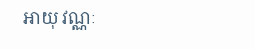អាយុ វណ្ណៈ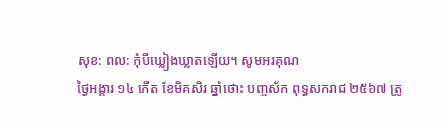សុខ: ពល: កុំបីឃ្លៀងឃ្លាតឡើយ។ សូមអរគុណ
ថ្ងៃអង្គារ ១៤ កើត ខែមិគសិរ ឆ្នាំថោះ បញ្ចស័ក ពុទ្ធសករាជ ២៥៦៧ ត្រូ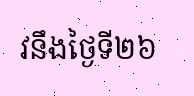វនឹងថ្ងៃទី២៦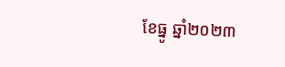ខែធ្នូ ឆ្នាំ២០២៣